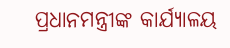ପ୍ରଧାନମନ୍ତ୍ରୀଙ୍କ କାର୍ଯ୍ୟାଳୟ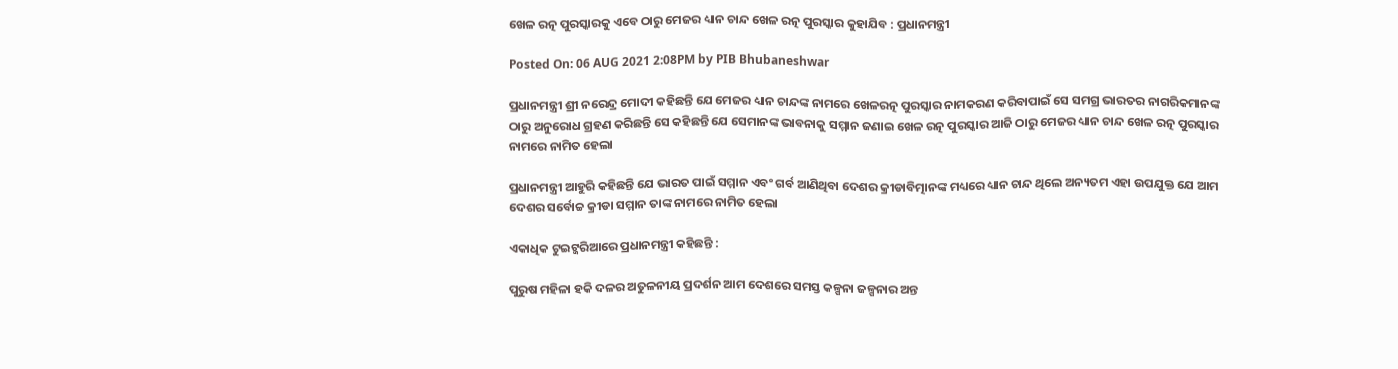ଖେଳ ରତ୍ନ ପୁରସ୍କାରକୁ ଏବେ ଠାରୁ ମେଜର ଧ୍ୟାନ ଚାନ୍ଦ ଖେଳ ରତ୍ନ ପୁରସ୍କାର କୁହାଯିବ : ପ୍ରଧାନମନ୍ତ୍ରୀ

Posted On: 06 AUG 2021 2:08PM by PIB Bhubaneshwar

ପ୍ରଧାନମନ୍ତ୍ରୀ ଶ୍ରୀ ନରେନ୍ଦ୍ର ମୋଦୀ କହିଛନ୍ତି ଯେ ମେଜର ଧ୍ୟାନ ଚାନ୍ଦଙ୍କ ନାମରେ ଖେଳରତ୍ନ ପୁରସ୍କାର ନାମକରଣ କରିବାପାଇଁ ସେ ସମଗ୍ର ଭାରତର ନାଗରିକମାନଙ୍କ ଠାରୁ ଅନୁରୋଧ ଗ୍ରହଣ କରିଛନ୍ତି ସେ କହିଛନ୍ତି ଯେ ସେମାନଙ୍କ ଭାବନାକୁ ସମ୍ମାନ ଜଣାଇ ଖେଳ ରତ୍ନ ପୁରସ୍କାର ଆଜି ଠାରୁ ମେଜର ଧ୍ୟାନ ଚାନ୍ଦ ଖେଳ ରତ୍ନ ପୁରସ୍କାର ନାମରେ ନାମିତ ହେଲା

ପ୍ରଧାନମନ୍ତ୍ରୀ ଆହୁରି କହିଛନ୍ତି ଯେ ଭାରତ ପାଇଁ ସମ୍ମାନ ଏବଂ ଗର୍ବ ଆଣିଥିବା ଦେଶର କ୍ରୀଡାବିତ୍ମାନଙ୍କ ମଧ୍ୟରେ ଧ୍ୟାନ ଚାନ୍ଦ ଥିଲେ ଅନ୍ୟତମ ଏହା ଉପଯୁକ୍ତ ଯେ ଆମ ଦେଶର ସର୍ବୋଚ୍ଚ କ୍ରୀଡା ସମ୍ମାନ ତାଙ୍କ ନାମରେ ନାମିତ ହେଲା

ଏକାଧିକ ଟୁଇଟ୍ଜରିଆରେ ପ୍ରଧାନମନ୍ତ୍ରୀ କହିଛନ୍ତି :

ପୁରୁଷ ମହିଳା ହକି ଦଳର ଅତୁଳନୀୟ ପ୍ରଦର୍ଶନ ଆମ ଦେଶରେ ସମସ୍ତ କଳ୍ପନା ଜଳ୍ପନାର ଅନ୍ତ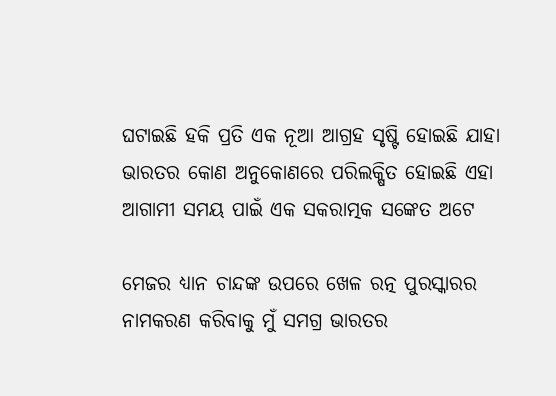ଘଟାଇଛି ହକି ପ୍ରତି ଏକ ନୂଆ ଆଗ୍ରହ ସୃଷ୍ଟି ହୋଇଛି ଯାହା ଭାରତର କୋଣ ଅନୁକୋଣରେ ପରିଲକ୍ଷିତ ହୋଇଛି ଏହା ଆଗାମୀ ସମୟ ପାଇଁ ଏକ ସକରାତ୍ମକ ସଙ୍କେତ ଅଟେ

ମେଜର ଧ୍ୟାନ ଚାନ୍ଦଙ୍କ ଉପରେ ଖେଳ ରତ୍ନ ପୁରସ୍କାରର ନାମକରଣ କରିବାକୁ ମୁଁ ସମଗ୍ର ଭାରତର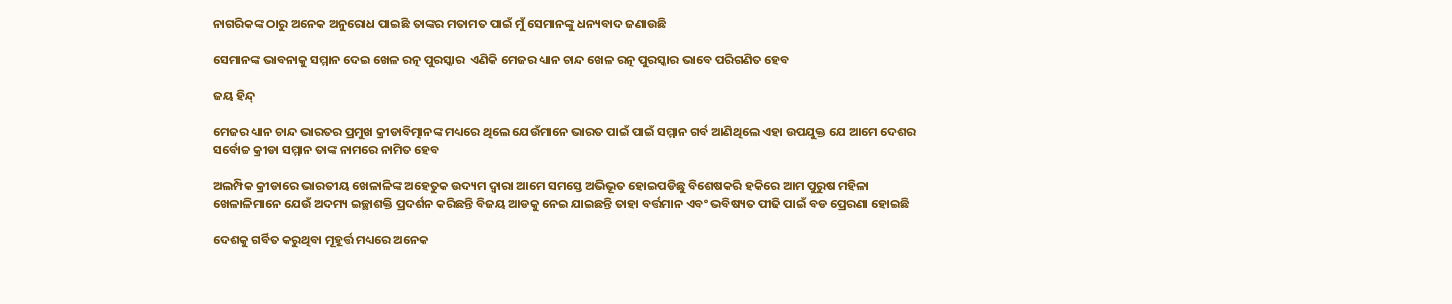ନାଗରିକଙ୍କ ଠାରୁ ଅନେକ ଅନୁରୋଧ ପାଇଛି ତାଙ୍କର ମତାମତ ପାଇଁ ମୁଁ ସେମାନଙ୍କୁ ଧନ୍ୟବାଦ ଜଣାଉଛି

ସେମାନଙ୍କ ଭାବନାକୁ ସମ୍ମାନ ଦେଇ ଖେଳ ରତ୍ନ ପୁରସ୍କାର  ଏଣିକି ମେଜର ଧ୍ୟାନ ଚାନ୍ଦ ଖେଳ ରତ୍ନ ପୁରସ୍କାର ଭାବେ ପରିଗଣିତ ହେବ

ଜୟ ହିନ୍ଦ୍

ମେଜର ଧ୍ୟାନ ଚାନ୍ଦ ଭାରତର ପ୍ରମୁଖ କ୍ରୀଡାବିତ୍ମାନଙ୍କ ମଧ୍ୟରେ ଥିଲେ ଯେଉଁମାନେ ଭାରତ ପାଇଁ ପାଇଁ ସମ୍ମାନ ଗର୍ବ ଆଣିଥିଲେ ଏହା ଉପଯୁକ୍ତ ଯେ ଆମେ ଦେଶର ସର୍ବୋଚ୍ଚ କ୍ରୀଡା ସମ୍ମାନ ତାଙ୍କ ନାମରେ ନାମିତ ହେବ

ଅଲମ୍ପିକ କ୍ରୀଡାରେ ଭାରତୀୟ ଖେଳାଳିଙ୍କ ଅହେତୁକ ଉଦ୍ୟମ ଦ୍ୱାରା ଆମେ ସମସ୍ତେ ଅଭିଭୂତ ହୋଇପଡିଛୁ ବିଶେଷକରି ହକିରେ ଆମ ପୁରୁଷ ମହିଳା ଖେଳାଳିମାନେ ଯେଉଁ ଅଦମ୍ୟ ଇଚ୍ଛାଶକ୍ତି ପ୍ରଦର୍ଶନ କରିଛନ୍ତି ବିଜୟ ଆଡକୁ ନେଇ ଯାଇଛନ୍ତି ତାହା ବର୍ତ୍ତମାନ ଏବଂ ଭବିଷ୍ୟତ ପୀଢି ପାଇଁ ବଡ ପ୍ରେରଣା ହୋଇଛି

ଦେଶକୁ ଗର୍ବିତ କରୁଥିବା ମୂହୂର୍ତ୍ତ ମଧ୍ୟରେ ଅନେକ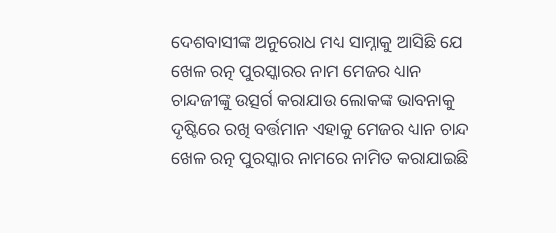ଦେଶବାସୀଙ୍କ ଅନୁରୋଧ ମଧ୍ୟ ସାମ୍ନାକୁ ଆସିଛି ଯେ ଖେଳ ରତ୍ନ ପୁରସ୍କାରର ନାମ ମେଜର ଧ୍ୟାନ ଚାନ୍ଦଜୀଙ୍କୁ ଉତ୍ସର୍ଗ କରାଯାଉ ଲୋକଙ୍କ ଭାବନାକୁ ଦୃଷ୍ଟିରେ ରଖି ବର୍ତ୍ତମାନ ଏହାକୁ ମେଜର ଧ୍ୟାନ ଚାନ୍ଦ ଖେଳ ରତ୍ନ ପୁରସ୍କାର ନାମରେ ନାମିତ କରାଯାଇଛି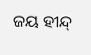ଜୟ ହୀନ୍ଦ୍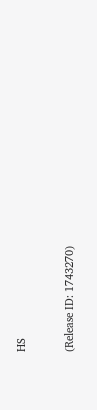HS


(Release ID: 1743270)